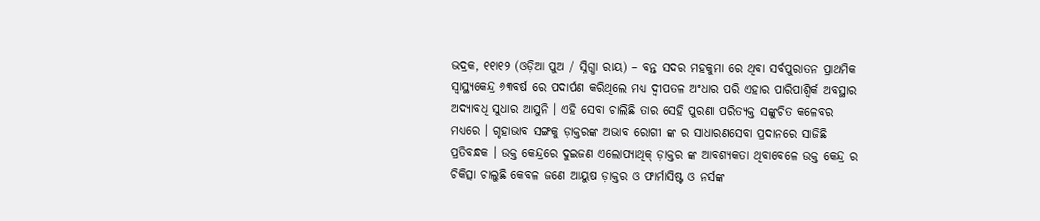ଭଦ୍ରକ, ୧୧ା୧୨ (ଓଡ଼ିଆ ପୁଅ / ସ୍ନିଗ୍ଧା ରାୟ) – ବନ୍ତ ସଦର ମହକୁମା ରେ ଥିବା ସର୍ବପୁରାତନ ପ୍ରାଥମିକ ସ୍ୱାସ୍ଥ୍ୟକେନ୍ଦ୍ର ୬୩ବର୍ଷ ରେ ପଦାର୍ପଣ କରିଥିଲେ ମଧ୍ୟ ଦ୍ୱୀପତଳ ଅଂଧାର ପରି ଏହାର ପାରିପାଶ୍ୱିର୍କ ଅବସ୍ଥାର ଅଦ୍ୟାବଧି ସୁଧାର ଆସୁନି । ଏହି ସେବା ଚାଲିଛି ତାର ସେହି ପୁରଣା ପରିତ୍ୟକ୍ତ ସଙ୍କୁଚିତ କଳେବର ମଧ୍ୟରେ । ଗୃହାଭାବ ସଙ୍ଗକୁ ଡ଼ାକ୍ତରଙ୍କ ଅଭାବ ରୋଗୀ ଙ୍କ ର ସାଧାରଣସେବା ପ୍ରଦାନରେ ସାଜିଛି ପ୍ରତିବନ୍ଧକ । ଉକ୍ତ କେନ୍ଦ୍ରରେ ଦୁଇଜଣ ଏଲୋପ୍ୟାଥିକ୍ ଡ଼ାକ୍ତର ଙ୍କ ଆବଶ୍ୟକତା ଥିବାବେଳେ ଉକ୍ତ କେନ୍ଦ୍ର ର ଚିକିତ୍ସା ଚାଲୁଛି କେବଳ ଜଣେ ଆୟୁଷ ଡ଼ାକ୍ତର ଓ ଫାର୍ମାସିଷ୍ଟ ଓ ନର୍ସଙ୍କ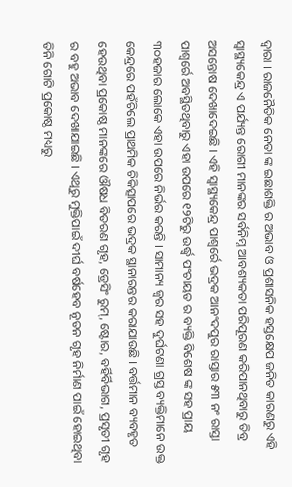ଦ୍ୱାରା । ରାଜନୈତିକ ନେତା ଙ୍କ ଇଛାଶକ୍ତି ର ଅଭାବ ଓ ପ୍ରଶାସନିକ ହସ୍ତକ୍ଷେପ ଜନିତ କାରଣରୁ ଏହି ସ୍ୱାସ୍ଥ୍ୟକେନ୍ଦ୍ର ଏ ପର୍ଯ୍ୟନ୍ତ ରୋଗୀ ମାନଙ୍କର ସର୍ବନିମ୍ନ ଆବଶ୍ୟକତା ପରିପୂରଣ କରିପାନଥିବାରୁ ତିବ୍ର ଅସନ୍ତୋଷ ଦେଖାଦେଇଛି । ଏହି ସ୍ୱାସ୍ଥ୍ୟକେନ୍ଦ୍ର ପାଶ୍ୱର୍ରେ ଭଦ୍ରକ ଆନଂଦପୁର ରାସ୍ତାର ୫୩ ନଂ ରାସ୍ତା ପାଶ୍ୱର୍ରେ ଅବସ୍ଥିତଥିବାରୁ ଏହା ଉପରେ ୧୨ଟିରୁ ଉର୍ଦ୍ଧ୍ୱ ପଂଚାୟତ ର ବ୍ୟକ୍ତି ବିଶେଷ ଙ୍କ ସହ ପ୍ରାୟ ୩୦ହଜାର ଲୋକେ ଏହା ଉପରେ ନିର୍ଭର କରନ୍ତି । ସାମାନ୍ୟ ଜ୍ୱର ସହ ଦୁର୍ଘଟଣା ଗ୍ରସ୍ତ ବ୍ୟକ୍ତିମାନେ ଉକ୍ତ କେନ୍ଦ୍ରରେ ପହଁଚିଲେ ପ୍ରାଥମିକ ଚିକିତ୍ସାପରେ ଭଦ୍ରକ ସ୍ଥାନାରନ୍ତର କରାଯାଉଛି । ବର୍ତ୍ତମାନ ବ୍ୟବହୃତ ହେଉଥିବା ପ୍ରକୋଷ୍ଠ ମାନଙ୍କରେ ଔଷଧ ବିତରଣ ଗୃହ, ଡ୍ରେସିଂ ରୁମ୍, ଷ୍ଟୋର, ବର୍ହିର୍ବିଭାଗ, ପ୍ରସୃତୀ ଗୃହ ର ବହୁ ଅଭାବ ଦେଖାଯାଇଛି । ଏଥିରୁ ମୁକ୍ତିପାଇଁ ଦୀର୍ଘ ବର୍ଷହେବ ନୂତନ ଗୃହ ନିର୍ମାଣ ପାଇଁ ହୋଇଥିବା ତିନି ଗୋଟି ପ୍ରକୋଷ୍ଠ ମଧ୍ୟରୁ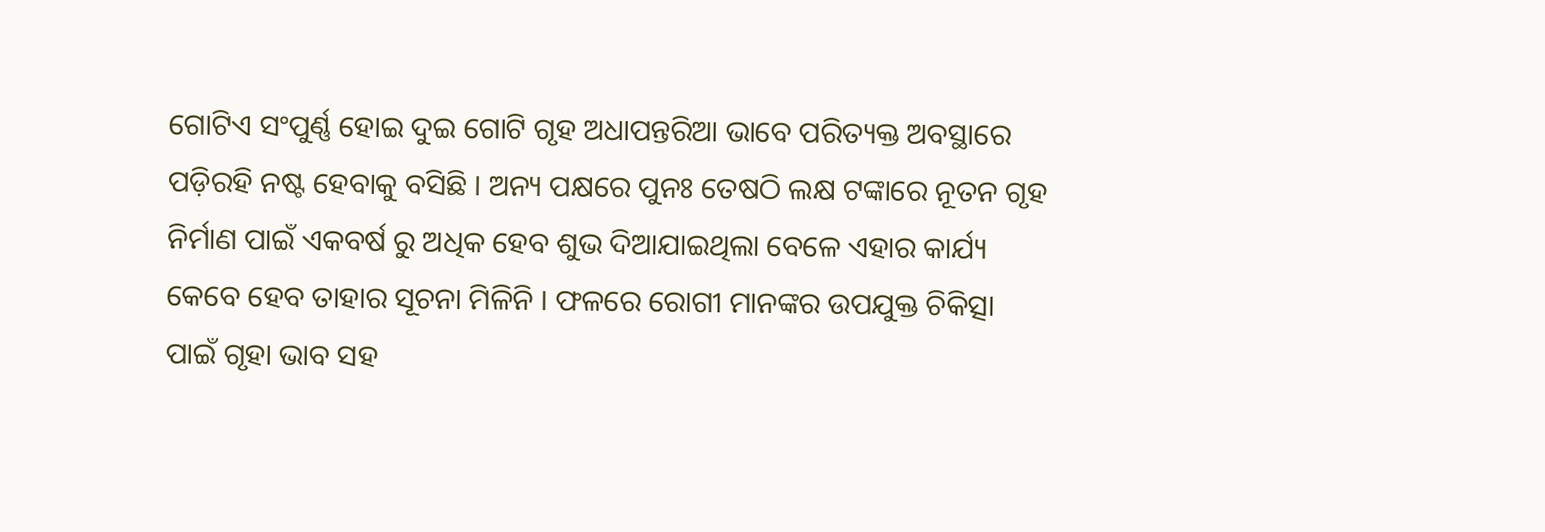ଗୋଟିଏ ସଂପୁର୍ଣ୍ଣ ହୋଇ ଦୁଇ ଗୋଟି ଗୃହ ଅଧାପନ୍ତରିଆ ଭାବେ ପରିତ୍ୟକ୍ତ ଅବସ୍ଥାରେ ପଡ଼ିରହି ନଷ୍ଟ ହେବାକୁ ବସିଛି । ଅନ୍ୟ ପକ୍ଷରେ ପୁନଃ ତେଷଠି ଲକ୍ଷ ଟଙ୍କାରେ ନୂତନ ଗୃହ ନିର୍ମାଣ ପାଇଁ ଏକବର୍ଷ ରୁ ଅଧିକ ହେବ ଶୁଭ ଦିଆଯାଇଥିଲା ବେଳେ ଏହାର କାର୍ଯ୍ୟ କେବେ ହେବ ତାହାର ସୂଚନା ମିଳିନି । ଫଳରେ ରୋଗୀ ମାନଙ୍କର ଉପଯୁକ୍ତ ଚିକିତ୍ସା ପାଇଁ ଗୃହା ଭାବ ସହ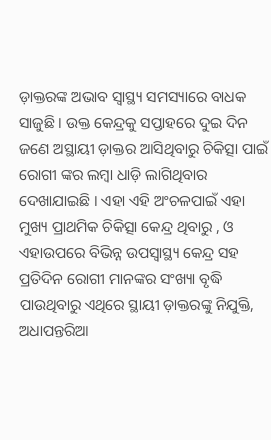ଡ଼ାକ୍ତରଙ୍କ ଅଭାବ ସ୍ୱାସ୍ଥ୍ୟ ସମସ୍ୟାରେ ବାଧକ ସାଜୁଛି । ଉକ୍ତ କେନ୍ଦ୍ରକୁ ସପ୍ତାହରେ ଦୁଇ ଦିନ ଜଣେ ଅସ୍ଥାୟୀ ଡ଼ାକ୍ତର ଆସିଥିବାରୁ ଚିକିତ୍ସା ପାଇଁ ରୋଗୀ ଙ୍କର ଲମ୍ବା ଧାଡ଼ି ଲାଗିଥିବାର ଦେଖାଯାଇଛି । ଏହା ଏହି ଅଂଚଳପାଇଁ ଏହା ମୁଖ୍ୟ ପ୍ରାଥମିକ ଚିକିତ୍ସା କେନ୍ଦ୍ର ଥିବାରୁ , ଓ ଏହାଉପରେ ବିଭିନ୍ନ ଉପସ୍ୱାସ୍ଥ୍ୟ କେନ୍ଦ୍ର ସହ ପ୍ରତିଦିନ ରୋଗୀ ମାନଙ୍କର ସଂଖ୍ୟା ବୃଦ୍ଧି ପାଉଥିବାରୁ ଏଥିରେ ସ୍ଥାୟୀ ଡ଼ାକ୍ତରଙ୍କୁ ନିଯୁକ୍ତି, ଅଧାପନ୍ତରିଆ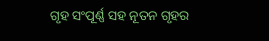ଗୃହ ସଂପୂର୍ଣ୍ଣ ସହ ନୂତନ ଗୃହର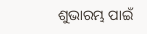ଶୁଭାରମ୍ଭ ପାଇଁ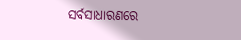ସର୍ବସାଧାରଣରେ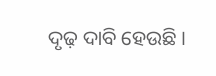ଦୃଢ଼ ଦାବି ହେଉଛି ।